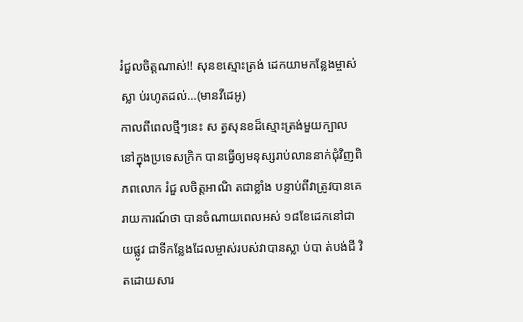រំជួលចិត្តណាស់!! សុនខស្មោះត្រង់ ដេកយាមកន្លែងម្ចាស់ស្លា ប់រហូតដល់…(មានវីដេអូ)
កាលពីពេលថ្មីៗនេះ ស ត្វសុនខដ៏ស្មោះត្រង់មួយក្បាល នៅក្នុងប្រទេសក្រិក បានធ្វើឲ្យមនុស្សរាប់លាននាក់ជុំវិញពិភពលោក រំជួ លចិត្តអាណិ តជាខ្លាំង បន្ទាប់ពីវាត្រូវបានគេរាយការណ៍ថា បានចំណាយពេលអស់ ១៨ខែដេកនៅជាយផ្លូវ ជាទីកន្លែងដែលម្ចាស់របស់វាបានស្លា ប់បា ត់បង់ជី វិតដោយសារ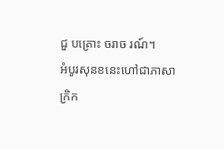ជួ បគ្រោះ ចរាច រណ៍។
អំបូរសុនខនេះហៅជាភាសាក្រិក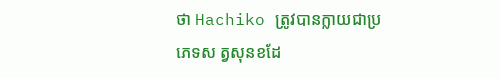ថា Hachiko ត្រូវបានក្លាយជាប្រភេទស ត្វសុនខដែ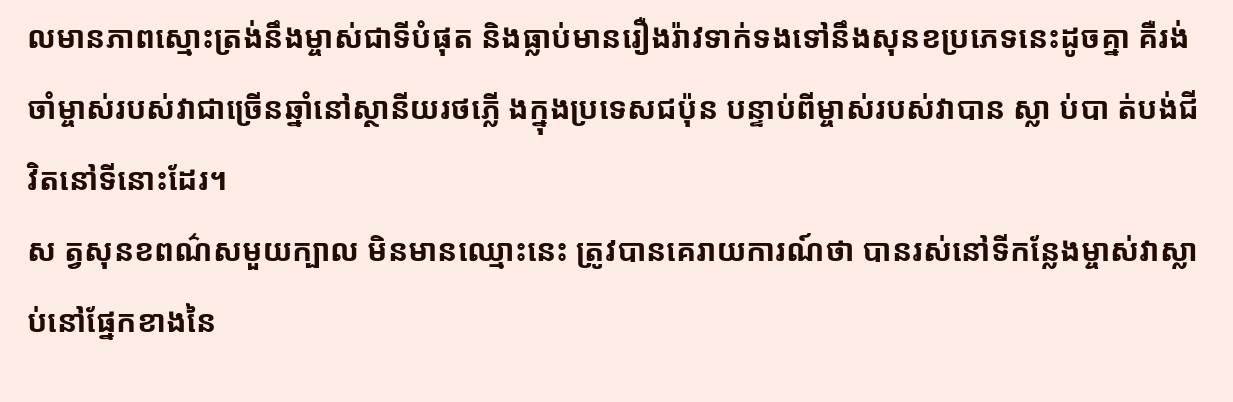លមានភាពស្មោះត្រង់នឹងម្ចាស់ជាទីបំផុត និងធ្លាប់មានរឿងរ៉ាវទាក់ទងទៅនឹងសុនខប្រភេទនេះដូចគ្នា គឺរង់ចាំម្ចាស់របស់វាជាច្រើនឆ្នាំនៅស្ថានីយរថភ្លើ ងក្នុងប្រទេសជប៉ុន បន្ទាប់ពីម្ចាស់របស់វាបាន ស្លា ប់បា ត់បង់ជី វិតនៅទីនោះដែរ។
ស ត្វសុនខពណ៌សមួយក្បាល មិនមានឈ្មោះនេះ ត្រូវបានគេរាយការណ៍ថា បានរស់នៅទីកន្លែងម្ចាស់វាស្លា ប់នៅផ្នែកខាងនៃ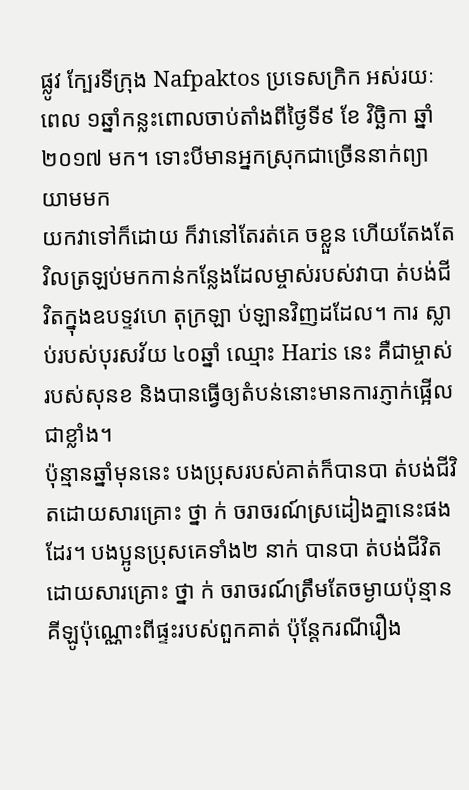ផ្លូវ ក្បែរទីក្រុង Nafpaktos ប្រទេសក្រិក អស់រយៈពេល ១ឆ្នាំកន្លះពោលចាប់តាំងពីថ្ងៃទី៩ ខែ វិច្ឆិកា ឆ្នាំ ២០១៧ មក។ ទោះបីមានអ្នកស្រុកជាច្រើននាក់ព្យាយាមមក
យកវាទៅក៏ដោយ ក៏វានៅតែរត់គេ ចខ្លួន ហើយតែងតែវិលត្រឡប់មកកាន់កន្លែងដែលម្ចាស់របស់វាបា ត់បង់ជី វិតក្នុងឧបទ្ទវហេ តុក្រឡា ប់ឡានវិញដដែល។ ការ ស្លា ប់របស់បុរសវ័យ ៤០ឆ្នាំ ឈ្មោះ Haris នេះ គឺជាម្ចាស់របស់សុនខ និងបានធ្វើឲ្យតំបន់នោះមានការភ្ញាក់ផ្អើលជាខ្លាំង។
ប៉ុន្មានឆ្នាំមុននេះ បងប្រុសរបស់គាត់ក៏បានបា ត់បង់ជីវិតដោយសារគ្រោះ ថ្នា ក់ ចរាចរណ៍ស្រដៀងគ្នានេះផងដែរ។ បងប្អូនប្រុសគេទាំង២ នាក់ បានបា ត់បង់ជីវិតដោយសារគ្រោះ ថ្នា ក់ ចរាចរណ៍ត្រឹមតែចម្ងាយប៉ុន្មានគីឡូប៉ុណ្ណោះពីផ្ទះរបស់ពួកគាត់ ប៉ុន្តែករណីរឿង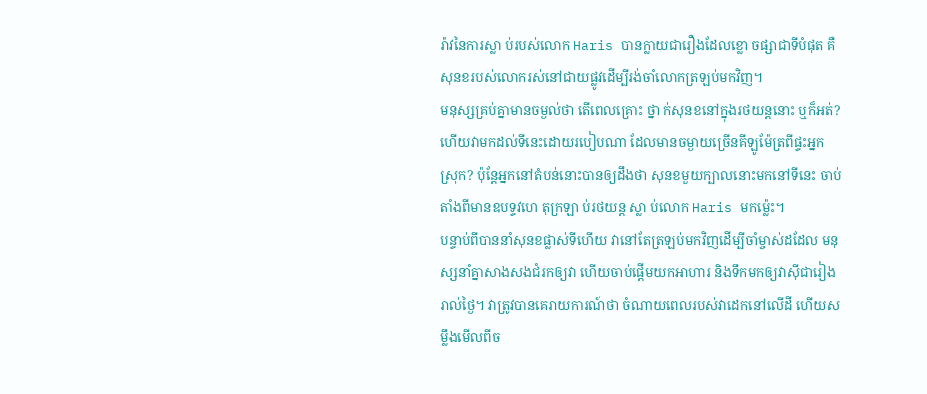រ៉ាវនៃការស្លា ប់របស់លោក Haris បានក្លាយជារឿងដែលខ្លោ ចផ្សាជាទីបំផុត គឺសុនខរបស់លោករស់នៅជាយផ្លូវដើម្បីរង់ចាំលោកត្រឡប់មកវិញ។
មនុស្សគ្រប់គ្នាមានចម្ងល់ថា តើពេលគ្រោះ ថ្នា ក់សុនខនៅក្នុងរថយន្តនោះ ឬក៏អត់? ហើយវាមកដល់ទីនេះដោយរបៀបណា ដែលមានចម្ងាយច្រើនគីឡូម៉ែត្រពីផ្ទះអ្នកស្រុក? ប៉ុន្តែអ្នកនៅតំបន់នោះបានឲ្យដឹងថា សុនខមួយក្បាលនោះមកនៅទីនេះ ចាប់តាំងពីមានឧបទ្ទវហេ តុក្រឡា ប់រថយន្ត ស្លា ប់លោក Haris មកម៉្លេះ។
បន្ទាប់ពីបាននាំសុនខផ្លាស់ទីហើយ វានៅតែត្រឡប់មកវិញដើម្បីចាំម្ចាស់ដដែល មនុស្សនាំគ្នាសាងសងជំរកឲ្យវា ហើយចាប់ផ្តើមយកអាហារ និងទឹកមកឲ្យវាស៊ីជារៀងរាល់ថ្ងៃ។ វាត្រូវបានគេរាយការណ៍ថា ចំណាយពេលរបស់វាដេកនៅលើដី ហើយសម្លឹងមើលពីច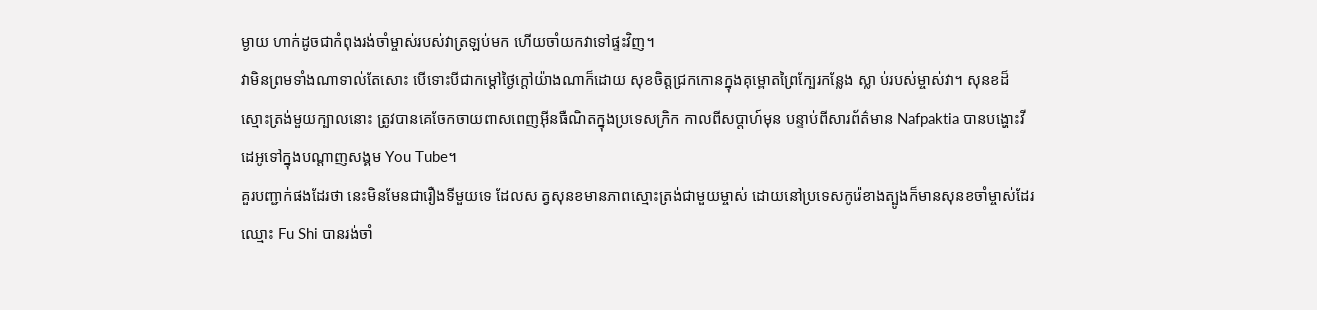ម្ងាយ ហាក់ដូចជាកំពុងរង់ចាំម្ចាស់របស់វាត្រឡប់មក ហើយចាំយកវាទៅផ្ទះវិញ។
វាមិនព្រមទាំងណាទាល់តែសោះ បើទោះបីជាកម្ដៅថ្ងៃក្តៅយ៉ាងណាក៏ដោយ សុខចិត្តជ្រកកោនក្នុងគុម្ពោតព្រៃក្បែរកន្លែង ស្លា ប់របស់ម្ចាស់វា។ សុនខដ៏ស្មោះត្រង់មួយក្បាលនោះ ត្រូវបានគេចែកចាយពាសពេញអ៊ីនធឺណិតក្នុងប្រទេសក្រិក កាលពីសប្ដាហ៍មុន បន្ទាប់ពីសារព័ត៌មាន Nafpaktia បានបង្ហោះវីដេអូទៅក្នុងបណ្ដាញសង្គម You Tube។
គួរបញ្ជាក់ផងដែរថា នេះមិនមែនជារឿងទីមួយទេ ដែលស ត្វសុនខមានភាពស្មោះត្រង់ជាមួយម្ចាស់ ដោយនៅប្រទេសកូរ៉េខាងត្បូងក៏មានសុនខចាំម្ចាស់ដែរ ឈ្មោះ Fu Shi បានរង់ចាំ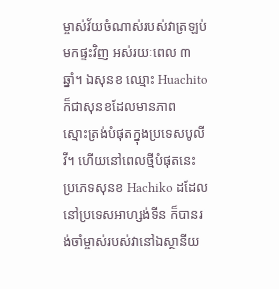ម្ចាស់វ័យចំណាស់របស់វាត្រឡប់មកផ្ទះវិញ អស់រយៈពេល ៣ឆ្នាំ។ ឯសុនខ ឈ្មោះ Huachito ក៏ជាសុនខដែលមានភាព
ស្មោះត្រង់បំផុតក្នុងប្រទេសបូលីវី។ ហើយនៅពេលថ្មីបំផុតនេះ ប្រភេទសុនខ Hachiko ដដែល នៅប្រទេសអាហ្សង់ទីន ក៏បានរង់ចាំម្ចាស់របស់វានៅឯស្ថានីយ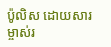ប៉ូលិស ដោយសារម្ចាស់រ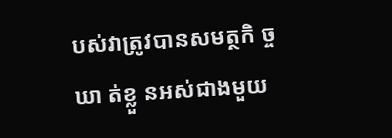បស់វាត្រូវបានសមត្ថកិ ច្ចឃា ត់ខ្លួ នអស់ជាងមួយ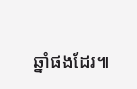ឆ្នាំផងដែរ៕